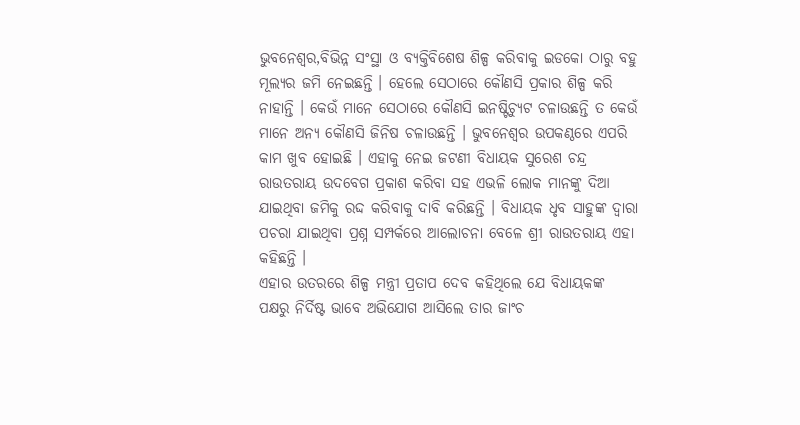ଭୁବନେଶ୍ୱର,ବିଭିନ୍ନ ସଂସ୍ଥା ଓ ବ୍ୟକ୍ତିବିଶେଷ ଶିଳ୍ପ କରିବାକୁ ଇଡକୋ ଠାରୁ ବହୁ ମୂଲ୍ୟର ଜମି ନେଇଛନ୍ତି । ହେଲେ ସେଠାରେ କୌଣସି ପ୍ରକାର ଶିଳ୍ପ କରି ନାହାନ୍ତି । କେଉଁ ମାନେ ସେଠାରେ କୌଣସି ଇନଷ୍ଟିଚ୍ୟୁଟ ଚଳାଉଛନ୍ତି ତ କେଉଁ ମାନେ ଅନ୍ୟ କୌଣସି ଜିନିଷ ଚଳାଉଛନ୍ତି । ଭୁବନେଶ୍ୱର ଉପକଣ୍ଠରେ ଏପରି କାମ ଖୁବ ହୋଇଛି । ଏହାକୁ ନେଇ ଜଟଣୀ ବିଧାୟକ ସୁରେଶ ଚନ୍ଦ୍ର ରାଉତରାୟ ଉଦବେଗ ପ୍ରକାଶ କରିବା ସହ ଏଭଳି ଲୋକ ମାନଙ୍କୁ ଦିଆ ଯାଇଥିବା ଜମିକୁ ରଦ୍ଦ କରିବାକୁ ଦାବି କରିଛନ୍ତି । ବିଧାୟକ ଧୃବ ସାହୁଙ୍କ ଦ୍ୱାରା ପଚରା ଯାଇଥିବା ପ୍ରଶ୍ନ ସମ୍ପର୍କରେ ଆଲୋଚନା ବେଳେ ଶ୍ରୀ ରାଉତରାୟ ଏହା କହିଛନ୍ତି ।
ଏହାର ଉତରରେ ଶିଳ୍ପ ମନ୍ତ୍ରୀ ପ୍ରତାପ ଦେବ କହିଥିଲେ ଯେ ବିଧାୟକଙ୍କ ପକ୍ଷରୁ ନିର୍ଦିଷ୍ଟ ଭାବେ ଅଭିଯୋଗ ଆସିଲେ ତାର ଜାଂଚ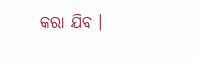କରା ଯିବ ।